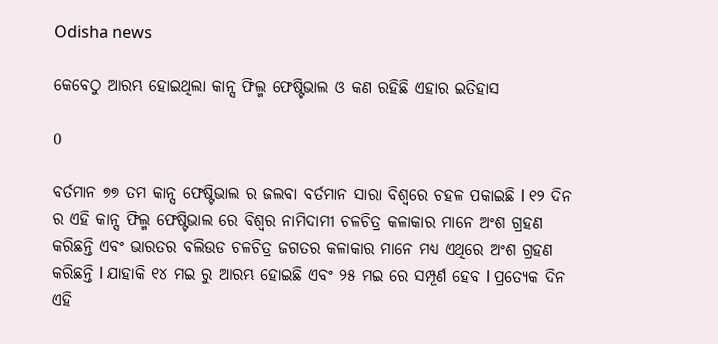Odisha news

କେବେଠୁ ଆରମ୍ଭ ହୋଇଥିଲା କାନ୍ସ ଫିଲ୍ମ ଫେଷ୍ଟିଭାଲ ଓ କଣ ରହିଛି ଏହାର ଇତିହାସ

0

ବର୍ତମାନ ୭୭ ତମ କାନ୍ସ ଫେଷ୍ଟିଭାଲ ର ଜଲବା ବର୍ତମାନ ସାରା ବିଶ୍ୱରେ ଚହଳ ପକାଇଛି l ୧୨ ଦିନ ର ଏହି କାନ୍ସ ଫିଲ୍ମ ଫେଷ୍ଟିଭାଲ ରେ ବିଶ୍ୱର ନାମିଦାମୀ ଚଳଚିତ୍ର କଳାକାର ମାନେ ଅଂଶ ଗ୍ରହଣ କରିଛନ୍ତି ଏବଂ ଭାରତର ବଲିଉଡ ଚଳଚିତ୍ର ଜଗତର କଳାକାର ମାନେ ମଧ୍ୟ ଏଥିରେ ଅଂଶ ଗ୍ରହଣ କରିଛନ୍ତି l ଯାହାକି ୧୪ ମଇ ରୁ ଆରମ୍ଭ ହୋଇଛି ଏବଂ ୨୫ ମଇ ରେ ସମ୍ପୂର୍ଣ ହେବ l ପ୍ରତ୍ୟେକ ଦିନ ଏହି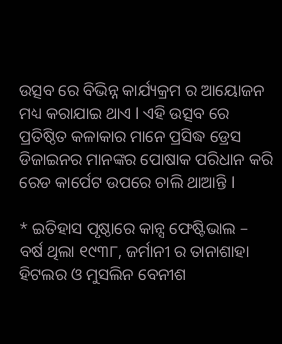ଉତ୍ସବ ରେ ବିଭିନ୍ନ କାର୍ଯ୍ୟକ୍ରମ ର ଆୟୋଜନ ମଧ୍ୟ କରାଯାଇ ଥାଏ l ଏହି ଉତ୍ସବ ରେ ପ୍ରତିଷ୍ଠିତ କଳାକାର ମାନେ ପ୍ରସିଦ୍ଧ ଡ୍ରେସ ଡିଜାଇନର ମାନଙ୍କର ପୋଷାକ ପରିଧାନ କରି ରେଡ କାର୍ପେଟ ଉପରେ ଚାଲି ଥାଆନ୍ତି l

* ଇତିହାସ ପୃଷ୍ଠାରେ କାନ୍ସ ଫେଷ୍ଟିଭାଲ –
ବର୍ଷ ଥିଲା ୧୯୩୮, ଜର୍ମାନୀ ର ତାନାଶାହା ହିଟଲର ଓ ମୁସଲିନ ବେନୀଶ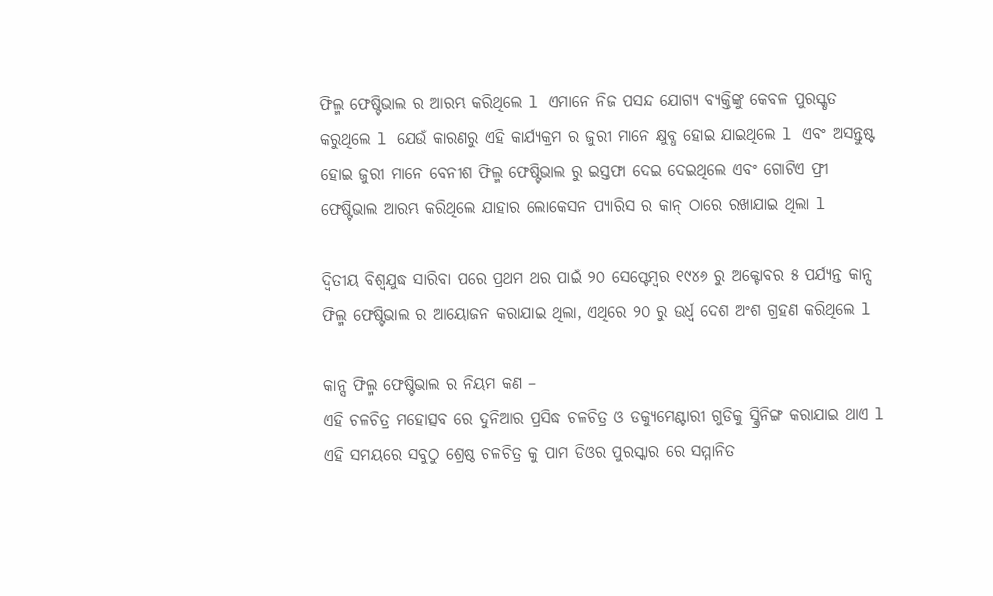ଫିଲ୍ମ ଫେଷ୍ଟିଭାଲ ର ଆରମ୍ଭ କରିଥିଲେ l ଏମାନେ ନିଜ ପସନ୍ଦ ଯୋଗ୍ୟ ବ୍ୟକ୍ତିଙ୍କୁ କେବଳ ପୁରସ୍କୃତ କରୁଥିଲେ l ଯେଉଁ କାରଣରୁ ଏହି କାର୍ଯ୍ୟକ୍ରମ ର ଜୁରୀ ମାନେ କ୍ଷୁବ୍ଧ ହୋଇ ଯାଇଥିଲେ l ଏବଂ ଅସନ୍ତୁଷ୍ଟ ହୋଇ ଜୁରୀ ମାନେ ବେନୀଶ ଫିଲ୍ମ ଫେଷ୍ଟିଭାଲ ରୁ ଇସ୍ତଫା ଦେଇ ଦେଇଥିଲେ ଏବଂ ଗୋଟିଏ ଫ୍ରୀ ଫେଷ୍ଟିଭାଲ ଆରମ୍ଭ କରିଥିଲେ ଯାହାର ଲୋକେସନ ପ୍ୟାରିସ ର କାନ୍ ଠାରେ ରଖାଯାଇ ଥିଲା l

ଦ୍ଵିତୀୟ ବିଶ୍ୱଯୁଦ୍ଧ ସାରିବା ପରେ ପ୍ରଥମ ଥର ପାଇଁ ୨୦ ସେପ୍ଟେମ୍ବର ୧୯୪୬ ରୁ ଅକ୍ଟୋବର ୫ ପର୍ଯ୍ୟନ୍ତ କାନ୍ସ ଫିଲ୍ମ ଫେଷ୍ଟିଭାଲ ର ଆୟୋଜନ କରାଯାଇ ଥିଲା, ଏଥିରେ ୨୦ ରୁ ଉର୍ଧ୍ଵ ଦେଶ ଅଂଶ ଗ୍ରହଣ କରିଥିଲେ l

କାନ୍ସ ଫିଲ୍ମ ଫେଷ୍ଟିଭାଲ ର ନିୟମ କଣ –
ଏହି ଚଳଚିତ୍ର ମହୋତ୍ସବ ରେ ଦୁନିଆର ପ୍ରସିଦ୍ଧ ଚଳଚିତ୍ର ଓ ଡକ୍ୟୁମେଣ୍ଟାରୀ ଗୁଡିକୁ ସ୍କ୍ରିନିଙ୍ଗ କରାଯାଇ ଥାଏ l ଏହି ସମୟରେ ସବୁଠୁ ଶ୍ରେଷ୍ଠ ଚଳଚିତ୍ର କୁ ପାମ ଡିଓର ପୁରସ୍କାର ରେ ସମ୍ମାନିତ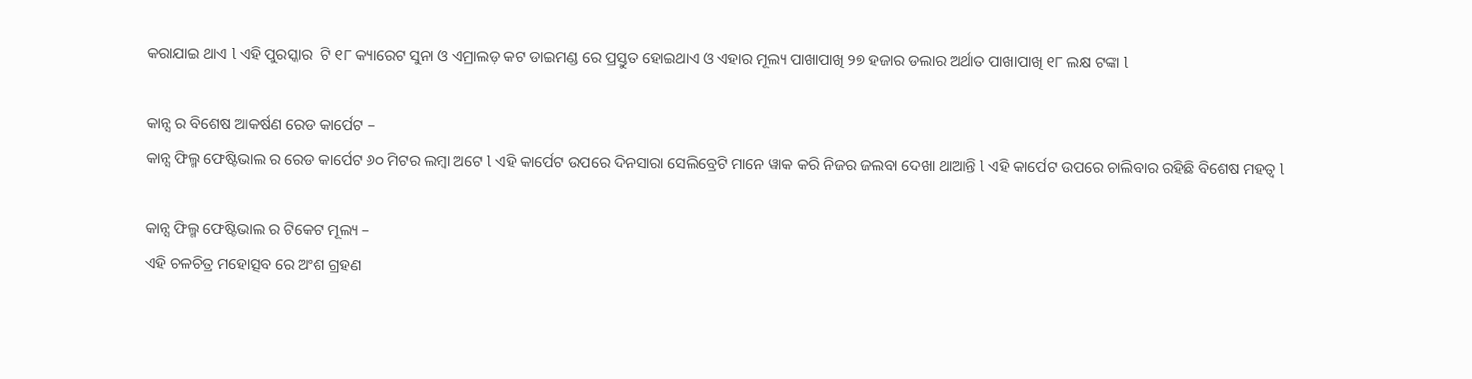କରାଯାଇ ଥାଏ l ଏହି ପୁରସ୍କାର  ଟି ୧୮ କ୍ୟାରେଟ ସୁନା ଓ ଏମ୍ରାଲଡ଼ କଟ ଡାଇମଣ୍ଡ ରେ ପ୍ରସ୍ତୁତ ହୋଇଥାଏ ଓ ଏହାର ମୂଲ୍ୟ ପାଖାପାଖି ୨୭ ହଜାର ଡଲାର ଅର୍ଥାତ ପାଖାପାଖି ୧୮ ଲକ୍ଷ ଟଙ୍କା l

କାନ୍ସ ର ବିଶେଷ ଆକର୍ଷଣ ରେଡ କାର୍ପେଟ –
କାନ୍ସ ଫିଲ୍ମ ଫେଷ୍ଟିଭାଲ ର ରେଡ କାର୍ପେଟ ୬୦ ମିଟର ଲମ୍ବା ଅଟେ l ଏହି କାର୍ପେଟ ଉପରେ ଦିନସାରା ସେଲିବ୍ରେଟି ମାନେ ୱାକ କରି ନିଜର ଜଲବା ଦେଖା ଥାଆନ୍ତି l ଏହି କାର୍ପେଟ ଉପରେ ଚାଲିବାର ରହିଛି ବିଶେଷ ମହତ୍ୱ l

କାନ୍ସ ଫିଲ୍ମ ଫେଷ୍ଟିଭାଲ ର ଟିକେଟ ମୂଲ୍ୟ –
ଏହି ଚଳଚିତ୍ର ମହୋତ୍ସବ ରେ ଅଂଶ ଗ୍ରହଣ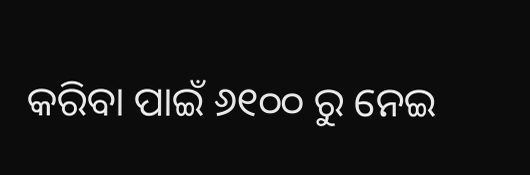କରିବା ପାଇଁ ୬୧୦୦ ରୁ ନେଇ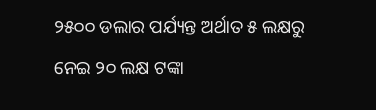୨୫୦୦ ଡଲାର ପର୍ଯ୍ୟନ୍ତ ଅର୍ଥାତ ୫ ଲକ୍ଷରୁ ନେଇ ୨୦ ଲକ୍ଷ ଟଙ୍କା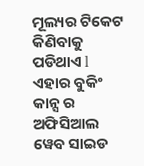ମୂଲ୍ୟର ଟିକେଟ କିଣିବାକୁ ପଡିଥାଏ l ଏହାର ବୁକିଂ କାନ୍ସ ର ଅଫିସିଆଲ ୱେବ ସାଇଡ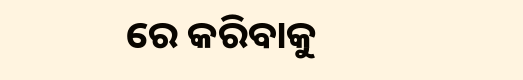ରେ କରିବାକୁ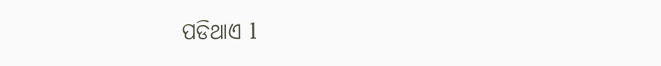ପଡିଥାଏ l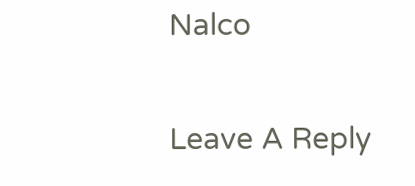Nalco

Leave A Reply